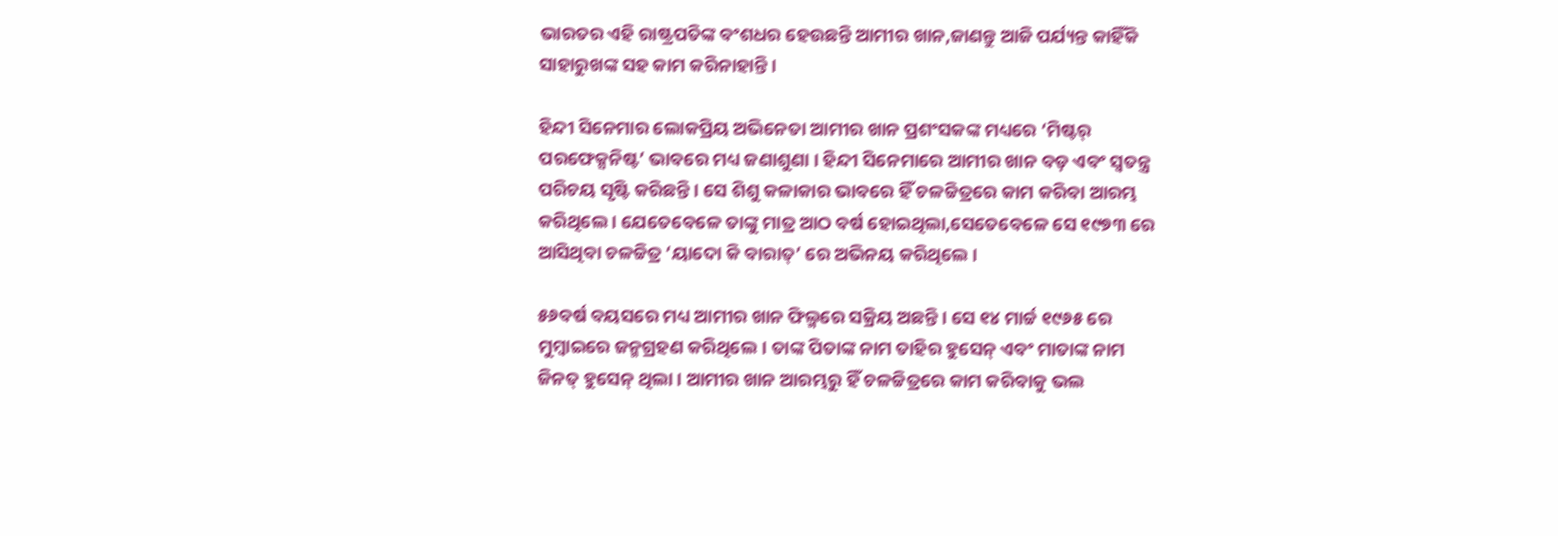ଭାରତର ଏହି ରାଷ୍ଟ୍ରପତିଙ୍କ ବଂଶଧର ହେଉଛନ୍ତି ଆମୀର ଖାନ,ଜାଣନ୍ତୁ ଆଜି ପର୍ଯ୍ୟନ୍ତ କାହିଁକି ସାହାରୁଖଙ୍କ ସହ କାମ କରିନାହାନ୍ତି ।

ହିନ୍ଦୀ ସିନେମାର ଲୋକପ୍ରିୟ ଅଭିନେତା ଆମୀର ଖାନ ପ୍ରଶଂସକଙ୍କ ମଧ୍ୟରେ ‘ମିଷ୍ଟର୍ ପରଫେକ୍ସନିଷ୍ଟ’ ଭାବରେ ମଧ୍ୟ ଜଣାଶୁଣା । ହିନ୍ଦୀ ସିନେମାରେ ଆମୀର ଖାନ ବଡ଼ ଏବଂ ସ୍ୱତନ୍ତ୍ର ପରିଚୟ ସୃଷ୍ଟି କରିଛନ୍ତି । ସେ ଶିଶୁ କଳାକାର ଭାବରେ ହିଁ ଚଳଚ୍ଚିତ୍ରରେ କାମ କରିବା ଆରମ୍ଭ କରିଥିଲେ । ଯେତେବେଳେ ତାଙ୍କୁ ମାତ୍ର ଆଠ ବର୍ଷ ହୋଇଥିଲା,ସେତେବେଳେ ସେ ୧୯୭୩ ରେ ଆସିଥିବା ଚଳଚ୍ଚିତ୍ର ‘ୟାଦୋ କି ବାରାତ୍’ ରେ ଅଭିନୟ କରିଥିଲେ ।

୫୬ବର୍ଷ ବୟସରେ ମଧ୍ୟ ଆମୀର ଖାନ ଫିଲ୍ମରେ ସକ୍ରିୟ ଅଛନ୍ତି । ସେ ୧୪ ମାର୍ଚ୍ଚ ୧୯୬୫ ରେ ମୁମ୍ବାଇରେ ଜନ୍ମଗ୍ରହଣ କରିଥିଲେ। ତାଙ୍କ ପିତାଙ୍କ ନାମ ତାହିର ହୁସେନ୍ ଏବଂ ମାତାଙ୍କ ନାମ ଜିନତ୍ ହୁସେନ୍ ଥିଲା । ଆମୀର ଖାନ ଆରମ୍ଭରୁ ହିଁ ଚଳଚ୍ଚିତ୍ରରେ କାମ କରିବାକୁ ଭଲ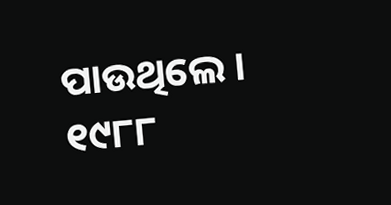ପାଉଥିଲେ । ୧୯୮୮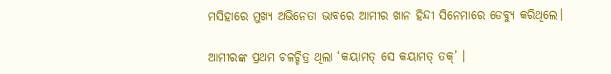ମସିହାରେ ମୁଖ୍ୟ ଅଭିନେତା ଭାବରେ ଆମୀର ଖାନ ହିନ୍ଦୀ ସିନେମାରେ ଡେବ୍ୟୁ କରିଥିଲେ।

ଆମୀରଙ୍କ ପ୍ରଥମ ଚଳଚ୍ଚିତ୍ର ଥିଲା ‘କୟାମତ୍ ସେ କୟାମତ୍ ତକ୍’ ।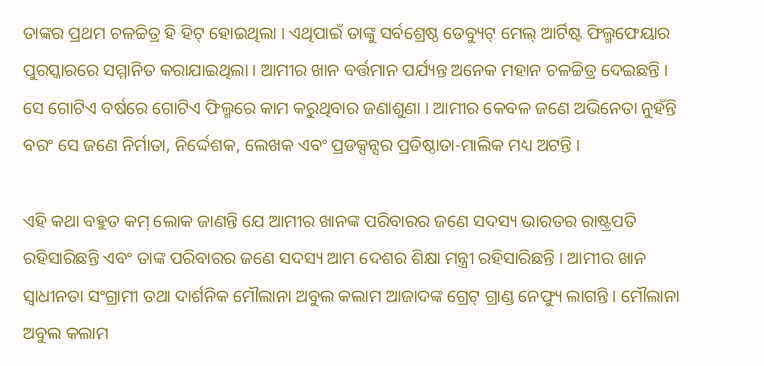ତାଙ୍କର ପ୍ରଥମ ଚଳଚ୍ଚିତ୍ର ହି ହିଟ୍ ହୋଇଥିଲା । ଏଥିପାଇଁ ତାଙ୍କୁ ସର୍ବଶ୍ରେଷ୍ଠ ଡେବ୍ୟୁଟ୍ ମେଲ୍ ଆର୍ଟିଷ୍ଟ ଫିଲ୍ମଫେୟାର ପୁରସ୍କାରରେ ସମ୍ମାନିତ କରାଯାଇଥିଲା । ଆମୀର ଖାନ ବର୍ତ୍ତମାନ ପର୍ଯ୍ୟନ୍ତ ଅନେକ ମହାନ ଚଳଚ୍ଚିତ୍ର ଦେଇଛନ୍ତି । ସେ ଗୋଟିଏ ବର୍ଷରେ ଗୋଟିଏ ଫିଲ୍ମରେ କାମ କରୁଥିବାର ଜଣାଶୁଣା । ଆମୀର କେବଳ ଜଣେ ଅଭିନେତା ନୁହଁନ୍ତି ବରଂ ସେ ଜଣେ ନିର୍ମାତା, ନିର୍ଦ୍ଦେଶକ, ଲେଖକ ଏବଂ ପ୍ରଡକ୍ସନ୍ସର ପ୍ରତିଷ୍ଠାତା-ମାଲିକ ମଧ୍ୟ ଅଟନ୍ତି ।

ଏହି କଥା ବହୁତ କମ୍ ଲୋକ ଜାଣନ୍ତି ଯେ ଆମୀର ଖାନଙ୍କ ପରିବାରର ଜଣେ ସଦସ୍ୟ ଭାରତର ରାଷ୍ଟ୍ରପତି ରହିସାରିଛନ୍ତି ଏବଂ ତାଙ୍କ ପରିବାରର ଜଣେ ସଦସ୍ୟ ଆମ ଦେଶର ଶିକ୍ଷା ମନ୍ତ୍ରୀ ରହିସାରିଛନ୍ତି । ଆମୀର ଖାନ ସ୍ୱାଧୀନତା ସଂଗ୍ରାମୀ ତଥା ଦାର୍ଶନିକ ମୌଲାନା ଅବୁଲ କଲାମ ଆଜାଦଙ୍କ ଗ୍ରେଟ୍ ଗ୍ରାଣ୍ଡ ନେଫ୍ୟୁ ଲାଗନ୍ତି । ମୌଲାନା ଅବୁଲ କଲାମ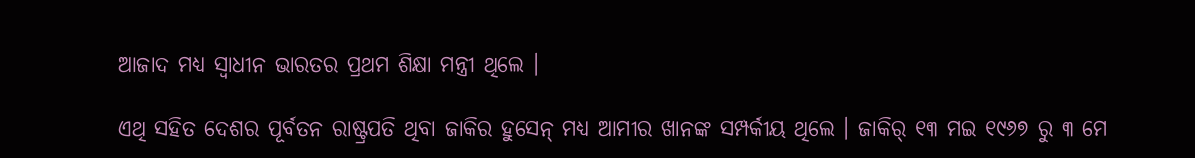ଆଜାଦ ମଧ୍ୟ ସ୍ୱାଧୀନ ଭାରତର ପ୍ରଥମ ଶିକ୍ଷା ମନ୍ତ୍ରୀ ଥିଲେ ।

ଏଥି ସହିତ ଦେଶର ପୂର୍ବତନ ରାଷ୍ଟ୍ରପତି ଥିବା ଜାକିର ହୁସେନ୍ ମଧ୍ୟ ଆମୀର ଖାନଙ୍କ ସମ୍ପର୍କୀୟ ଥିଲେ । ଜାକିର୍ ୧୩ ମଇ ୧୯୬୭ ରୁ ୩ ମେ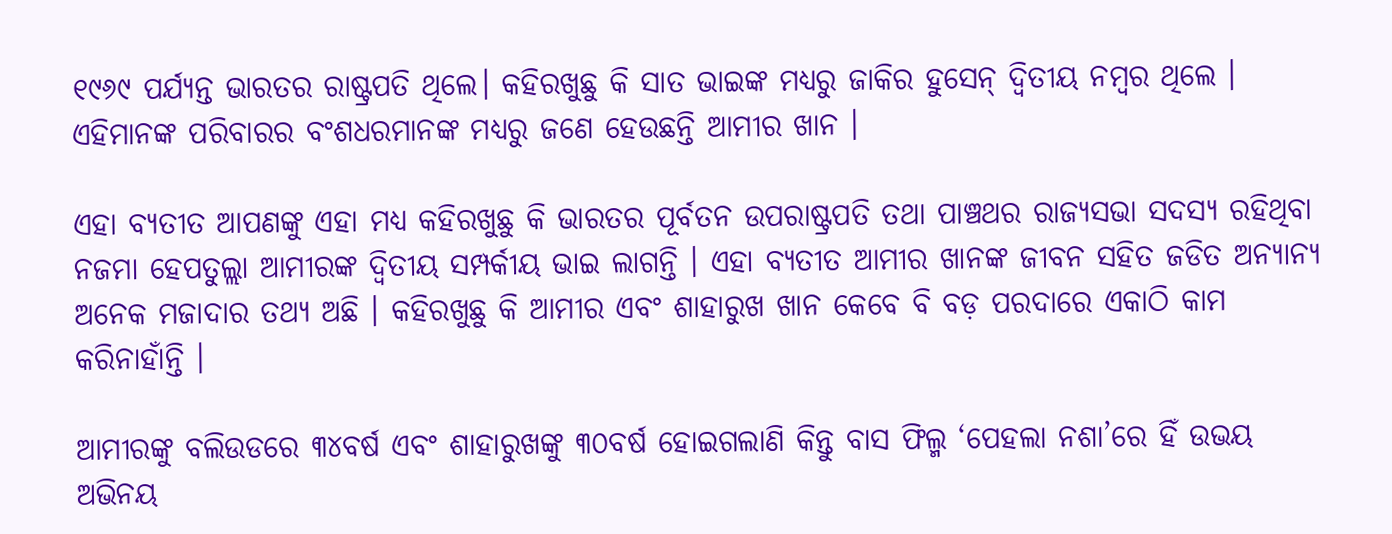୧୯୬୯ ପର୍ଯ୍ୟନ୍ତ ଭାରତର ରାଷ୍ଟ୍ରପତି ଥିଲେ। କହିରଖୁଛୁ କି ସାତ ଭାଇଙ୍କ ମଧ୍ୟରୁ ଜାକିର ହୁସେନ୍ ଦ୍ୱିତୀୟ ନମ୍ବର ଥିଲେ । ଏହିମାନଙ୍କ ପରିବାରର ବଂଶଧରମାନଙ୍କ ମଧ୍ୟରୁ ଜଣେ ହେଉଛନ୍ତି ଆମୀର ଖାନ ।

ଏହା ବ୍ୟତୀତ ଆପଣଙ୍କୁ ଏହା ମଧ୍ୟ କହିରଖୁଛୁ କି ଭାରତର ପୂର୍ବତନ ଉପରାଷ୍ଟ୍ରପତି ତଥା ପାଞ୍ଚଥର ରାଜ୍ୟସଭା ସଦସ୍ୟ ରହିଥିବା ନଜମା ହେପତୁଲ୍ଲା ଆମୀରଙ୍କ ଦ୍ୱିତୀୟ ସମ୍ପର୍କୀୟ ଭାଇ ଲାଗନ୍ତି । ଏହା ବ୍ୟତୀତ ଆମୀର ଖାନଙ୍କ ଜୀବନ ସହିତ ଜଡିତ ଅନ୍ୟାନ୍ୟ ଅନେକ ମଜାଦାର ତଥ୍ୟ ଅଛି । କହିରଖୁଛୁ କି ଆମୀର ଏବଂ ଶାହାରୁଖ ଖାନ କେବେ ବି ବଡ଼ ପରଦାରେ ଏକାଠି କାମ କରିନାହାଁନ୍ତି ।

ଆମୀରଙ୍କୁ ବଲିଉଡରେ ୩୪ବର୍ଷ ଏବଂ ଶାହାରୁଖଙ୍କୁ ୩୦ବର୍ଷ ହୋଇଗଲାଣି କିନ୍ତୁ ବାସ ଫିଲ୍ମ ‘ପେହଲା ନଶା’ରେ ହିଁ ଉଭୟ ଅଭିନୟ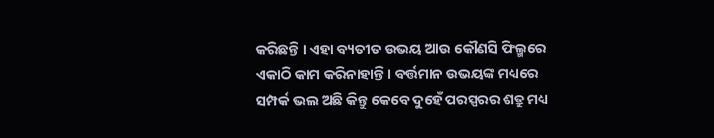କରିଛନ୍ତି । ଏହା ବ୍ୟତୀତ ଉଭୟ ଆଉ କୌଣସି ଫିଲ୍ମରେ ଏକାଠି କାମ କରିନାହାନ୍ତି । ବର୍ତ୍ତମାନ ଉଭୟଙ୍କ ମଧ୍ୟରେ ସମ୍ପର୍କ ଭଲ ଅଛି କିନ୍ତୁ କେବେ ଦୁହେଁ ପରସ୍ପରର ଶତ୍ରୁ ମଧ୍ୟ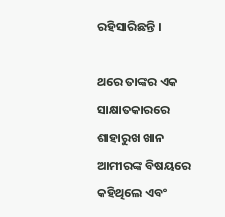ରହିସାରିଛନ୍ତି ।

ଥରେ ତାଙ୍କର ଏକ ସାକ୍ଷାତକାରରେ ଶାହାରୁଖ ଖାନ ଆମୀରଙ୍କ ବିଷୟରେ କହିଥିଲେ ଏବଂ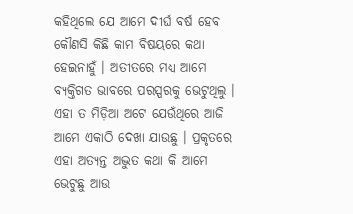କହିଥିଲେ ଯେ ଆମେ ଦୀର୍ଘ ବର୍ଷ ହେବ କୌଣସି କିଛି କାମ ବିଷୟରେ କଥା ହେଇନାହୁଁ । ଅତୀତରେ ମଧ୍ୟ ଆମେ ବ୍ୟକ୍ତିଗତ ଭାବରେ ପରସ୍ପରକୁ ଭେଟୁଥିଲୁ । ଏହା ତ ମିଡ଼ିଆ ଅଟେ ଯେଉଁଥିରେ ଆଜି ଆମେ ଏକାଠି ଦେଖା ଯାଉଛୁ । ପ୍ରକୃତରେ ଏହା ଅତ୍ୟନ୍ତ ଅଦ୍ଭୁତ କଥା କି ଆମେ ଭେଟୁଛୁ ଆଉ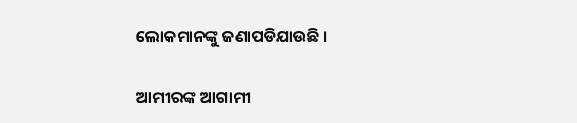ଲୋକମାନଙ୍କୁ ଜଣାପଡିଯାଉଛି ।

ଆମୀରଙ୍କ ଆଗାମୀ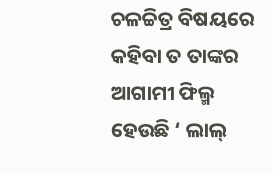ଚଳଚ୍ଚିତ୍ର ବିଷୟରେ କହିବା ତ ତାଙ୍କର ଆଗାମୀ ଫିଲ୍ମ ହେଉଛି ‘ ଲାଲ୍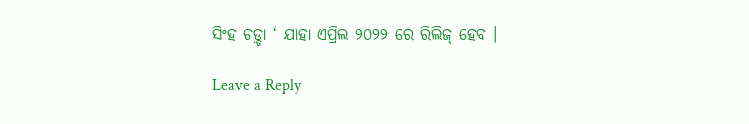ସିଂହ ଚଡ଼୍ଡା ‘ ଯାହା ଏପ୍ରିଲ ୨୦୨୨ ରେ ରିଲିଜ୍ ହେବ ।

Leave a Reply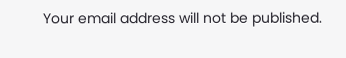Your email address will not be published.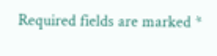Required fields are marked *